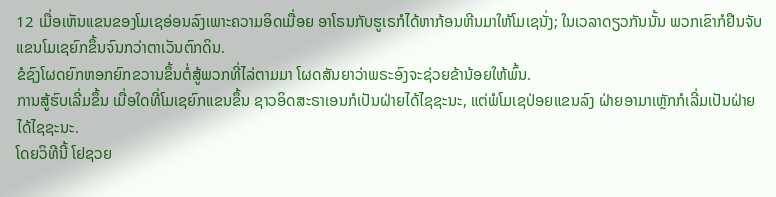12 ເມື່ອເຫັນແຂນຂອງໂມເຊອ່ອນລົງເພາະຄວາມອິດເມື່ອຍ ອາໂຣນກັບຮູເຣກໍໄດ້ຫາກ້ອນຫີນມາໃຫ້ໂມເຊນັ່ງ; ໃນເວລາດຽວກັນນັ້ນ ພວກເຂົາກໍຢືນຈັບແຂນໂມເຊຍົກຂຶ້ນຈົນກວ່າຕາເວັນຕົກດິນ.
ຂໍຊົງໂຜດຍົກຫອກຍົກຂວານຂຶ້ນຕໍ່ສູ້ພວກທີ່ໄລ່ຕາມມາ ໂຜດສັນຍາວ່າພຣະອົງຈະຊ່ວຍຂ້ານ້ອຍໃຫ້ພົ້ນ.
ການສູ້ຮົບເລີ່ມຂຶ້ນ ເມື່ອໃດທີ່ໂມເຊຍົກແຂນຂຶ້ນ ຊາວອິດສະຣາເອນກໍເປັນຝ່າຍໄດ້ໄຊຊະນະ, ແຕ່ພໍໂມເຊປ່ອຍແຂນລົງ ຝ່າຍອາມາເຫຼັກກໍເລີ່ມເປັນຝ່າຍໄດ້ໄຊຊະນະ.
ໂດຍວິທີນີ້ ໂຢຊວຍ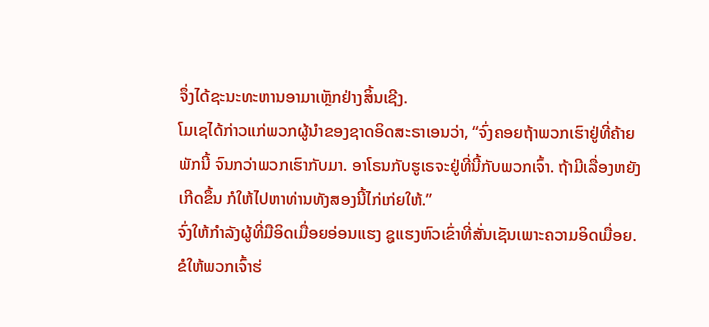ຈຶ່ງໄດ້ຊະນະທະຫານອາມາເຫຼັກຢ່າງສິ້ນເຊີງ.
ໂມເຊໄດ້ກ່າວແກ່ພວກຜູ້ນຳຂອງຊາດອິດສະຣາເອນວ່າ, “ຈົ່ງຄອຍຖ້າພວກເຮົາຢູ່ທີ່ຄ້າຍພັກນີ້ ຈົນກວ່າພວກເຮົາກັບມາ. ອາໂຣນກັບຮູເຣຈະຢູ່ທີ່ນີ້ກັບພວກເຈົ້າ. ຖ້າມີເລື່ອງຫຍັງເກີດຂຶ້ນ ກໍໃຫ້ໄປຫາທ່ານທັງສອງນີ້ໄກ່ເກ່ຍໃຫ້.”
ຈົ່ງໃຫ້ກຳລັງຜູ້ທີ່ມືອິດເມື່ອຍອ່ອນແຮງ ຊູແຮງຫົວເຂົ່າທີ່ສັ່ນເຊັນເພາະຄວາມອິດເມື່ອຍ.
ຂໍໃຫ້ພວກເຈົ້າຮ່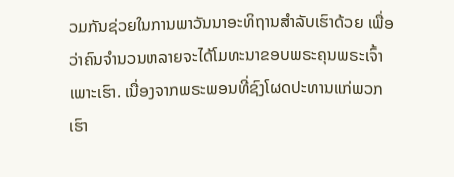ວມກັນຊ່ວຍໃນການພາວັນນາອະທິຖານສຳລັບເຮົາດ້ວຍ ເພື່ອວ່າຄົນຈຳນວນຫລາຍຈະໄດ້ໂມທະນາຂອບພຣະຄຸນພຣະເຈົ້າເພາະເຮົາ. ເນື່ອງຈາກພຣະພອນທີ່ຊົງໂຜດປະທານແກ່ພວກເຮົາ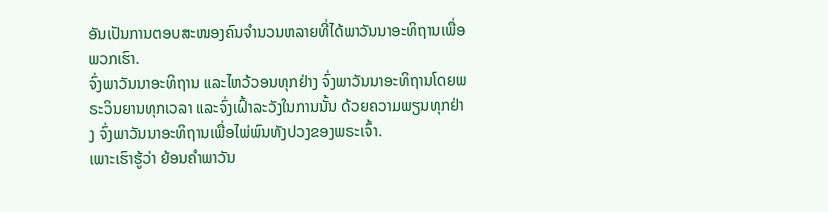ອັນເປັນການຕອບສະໜອງຄົນຈຳນວນຫລາຍທີ່ໄດ້ພາວັນນາອະທິຖານເພື່ອພວກເຮົາ.
ຈົ່ງພາວັນນາອະທິຖານ ແລະໄຫວ້ວອນທຸກຢ່າງ ຈົ່ງພາວັນນາອະທິຖານໂດຍພຣະວິນຍານທຸກເວລາ ແລະຈົ່ງເຝົ້າລະວັງໃນການນັ້ນ ດ້ວຍຄວາມພຽນທຸກຢ່າງ ຈົ່ງພາວັນນາອະທິຖານເພື່ອໄພ່ພົນທັງປວງຂອງພຣະເຈົ້າ.
ເພາະເຮົາຮູ້ວ່າ ຍ້ອນຄຳພາວັນ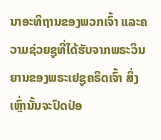ນາອະທິຖານຂອງພວກເຈົ້າ ແລະຄວາມຊ່ວຍຊູທີ່ໄດ້ຮັບຈາກພຣະວິນຍານຂອງພຣະເຢຊູຄຣິດເຈົ້າ ສິ່ງເຫຼົ່ານັ້ນຈະປົດປ່ອ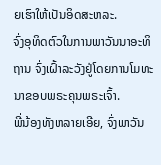ຍເຮົາໃຫ້ເປັນອິດສະຫລະ.
ຈົ່ງອຸທິດຕົວໃນການພາວັນນາອະທິຖານ ຈົ່ງເຝົ້າລະວັງຢູ່ໂດຍການໂມທະນາຂອບພຣະຄຸນພຣະເຈົ້າ.
ພີ່ນ້ອງທັງຫລາຍເອີຍ, ຈົ່ງພາວັນ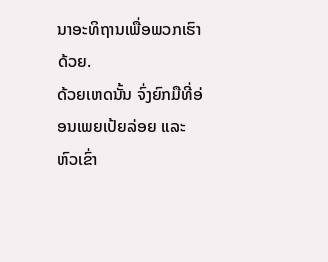ນາອະທິຖານເພື່ອພວກເຮົາດ້ວຍ.
ດ້ວຍເຫດນັ້ນ ຈົ່ງຍົກມືທີ່ອ່ອນເພຍເປ້ຍລ່ອຍ ແລະຫົວເຂົ່າ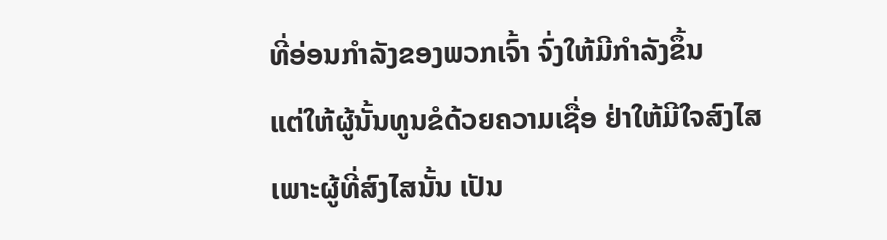ທີ່ອ່ອນກຳລັງຂອງພວກເຈົ້າ ຈົ່ງໃຫ້ມີກຳລັງຂຶ້ນ
ແຕ່ໃຫ້ຜູ້ນັ້ນທູນຂໍດ້ວຍຄວາມເຊື່ອ ຢ່າໃຫ້ມີໃຈສົງໄສ ເພາະຜູ້ທີ່ສົງໄສນັ້ນ ເປັນ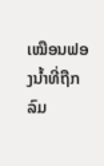ເໝືອນຟອງນໍ້າທີ່ຖືກລົມ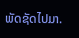ພັດຊັດໄປມາ.